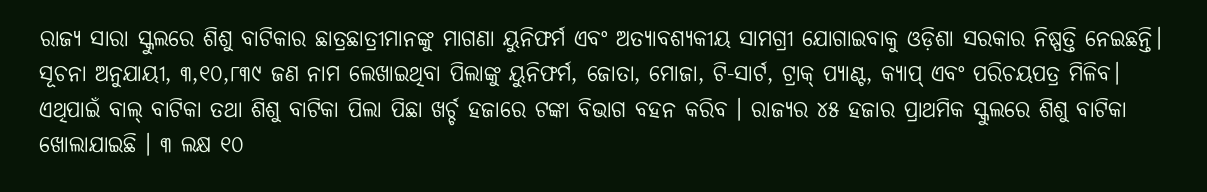ରାଜ୍ୟ ସାରା ସ୍କୁଲରେ ଶିଶୁ ବାଟିକାର ଛାତ୍ରଛାତ୍ରୀମାନଙ୍କୁ ମାଗଣା ୟୁନିଫର୍ମ ଏବଂ ଅତ୍ୟାବଶ୍ୟକୀୟ ସାମଗ୍ରୀ ଯୋଗାଇବାକୁ ଓଡ଼ିଶା ସରକାର ନିଷ୍ପତ୍ତି ନେଇଛନ୍ତି। ସୂଚନା ଅନୁଯାୟୀ, ୩,୧୦,୮୩୯ ଜଣ ନାମ ଲେଖାଇଥିବା ପିଲାଙ୍କୁ ୟୁନିଫର୍ମ, ଜୋତା, ମୋଜା, ଟି-ସାର୍ଟ, ଟ୍ରାକ୍ ପ୍ୟାଣ୍ଟ, କ୍ୟାପ୍ ଏବଂ ପରିଚୟପତ୍ର ମିଳିବ। ଏଥିପାଇଁ ବାଲ୍ ବାଟିକା ତଥା ଶିଶୁ ବାଟିକା ପିଲା ପିଛା ଖର୍ଚ୍ଚ ହଜାରେ ଟଙ୍କା ବିଭାଗ ବହନ କରିବ । ରାଜ୍ୟର ୪୫ ହଜାର ପ୍ରାଥମିକ ସ୍କୁଲରେ ଶିଶୁ ବାଟିକା ଖୋଲାଯାଇଛି । ୩ ଲକ୍ଷ ୧୦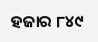ହଜାର ୮୪୯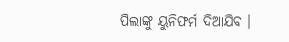ପିଲାଙ୍କୁ ୟୁନିଫର୍ମ ଦିଆଯିବ ।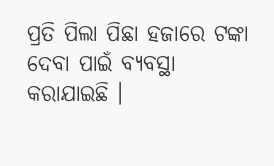ପ୍ରତି ପିଲା ପିଛା ହଜାରେ ଟଙ୍କା ଦେବା ପାଇଁ ବ୍ୟବସ୍ଥା କରାଯାଇଛି ।